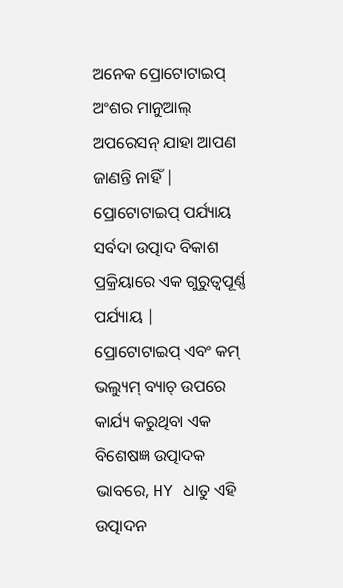ଅନେକ ପ୍ରୋଟୋଟାଇପ୍ ଅଂଶର ମାନୁଆଲ୍ ଅପରେସନ୍ ଯାହା ଆପଣ ଜାଣନ୍ତି ନାହିଁ |
ପ୍ରୋଟୋଟାଇପ୍ ପର୍ଯ୍ୟାୟ ସର୍ବଦା ଉତ୍ପାଦ ବିକାଶ ପ୍ରକ୍ରିୟାରେ ଏକ ଗୁରୁତ୍ୱପୂର୍ଣ୍ଣ ପର୍ଯ୍ୟାୟ |
ପ୍ରୋଟୋଟାଇପ୍ ଏବଂ କମ୍ ଭଲ୍ୟୁମ୍ ବ୍ୟାଚ୍ ଉପରେ କାର୍ଯ୍ୟ କରୁଥିବା ଏକ ବିଶେଷଜ୍ଞ ଉତ୍ପାଦକ ଭାବରେ, HY ଧାତୁ ଏହି ଉତ୍ପାଦନ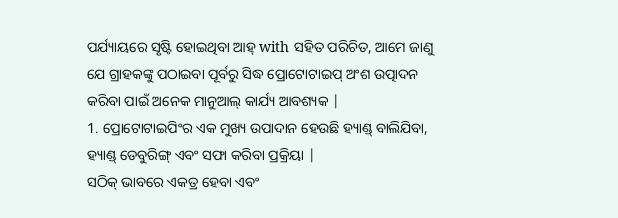ପର୍ଯ୍ୟାୟରେ ସୃଷ୍ଟି ହୋଇଥିବା ଆହ୍ with ସହିତ ପରିଚିତ, ଆମେ ଜାଣୁ ଯେ ଗ୍ରାହକଙ୍କୁ ପଠାଇବା ପୂର୍ବରୁ ସିଦ୍ଧ ପ୍ରୋଟୋଟାଇପ୍ ଅଂଶ ଉତ୍ପାଦନ କରିବା ପାଇଁ ଅନେକ ମାନୁଆଲ୍ କାର୍ଯ୍ୟ ଆବଶ୍ୟକ |
1. ପ୍ରୋଟୋଟାଇପିଂର ଏକ ମୁଖ୍ୟ ଉପାଦାନ ହେଉଛି ହ୍ୟାଣ୍ଡ୍ ବାଲିଯିବା, ହ୍ୟାଣ୍ଡ୍ ଡେବୁରିଙ୍ଗ୍ ଏବଂ ସଫା କରିବା ପ୍ରକ୍ରିୟା |
ସଠିକ୍ ଭାବରେ ଏକତ୍ର ହେବା ଏବଂ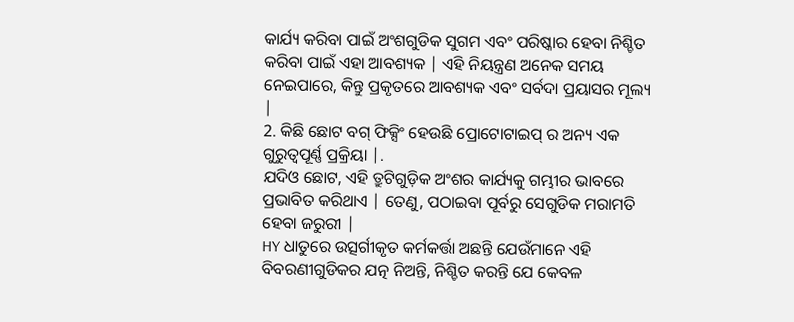କାର୍ଯ୍ୟ କରିବା ପାଇଁ ଅଂଶଗୁଡିକ ସୁଗମ ଏବଂ ପରିଷ୍କାର ହେବା ନିଶ୍ଚିତ କରିବା ପାଇଁ ଏହା ଆବଶ୍ୟକ | ଏହି ନିୟନ୍ତ୍ରଣ ଅନେକ ସମୟ ନେଇପାରେ, କିନ୍ତୁ ପ୍ରକୃତରେ ଆବଶ୍ୟକ ଏବଂ ସର୍ବଦା ପ୍ରୟାସର ମୂଲ୍ୟ |
2. କିଛି ଛୋଟ ବଗ୍ ଫିକ୍ସିଂ ହେଉଛି ପ୍ରୋଟୋଟାଇପ୍ ର ଅନ୍ୟ ଏକ ଗୁରୁତ୍ୱପୂର୍ଣ୍ଣ ପ୍ରକ୍ରିୟା |.
ଯଦିଓ ଛୋଟ, ଏହି ତ୍ରୁଟିଗୁଡ଼ିକ ଅଂଶର କାର୍ଯ୍ୟକୁ ଗମ୍ଭୀର ଭାବରେ ପ୍ରଭାବିତ କରିଥାଏ | ତେଣୁ, ପଠାଇବା ପୂର୍ବରୁ ସେଗୁଡିକ ମରାମତି ହେବା ଜରୁରୀ |
HY ଧାତୁରେ ଉତ୍ସର୍ଗୀକୃତ କର୍ମକର୍ତ୍ତା ଅଛନ୍ତି ଯେଉଁମାନେ ଏହି ବିବରଣୀଗୁଡିକର ଯତ୍ନ ନିଅନ୍ତି, ନିଶ୍ଚିତ କରନ୍ତି ଯେ କେବଳ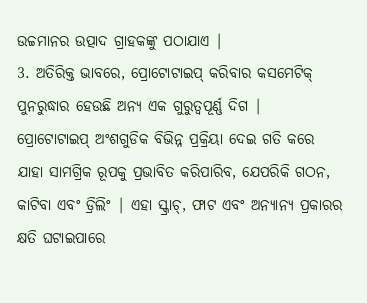ଉଚ୍ଚମାନର ଉତ୍ପାଦ ଗ୍ରାହକଙ୍କୁ ପଠାଯାଏ |
3. ଅତିରିକ୍ତ ଭାବରେ, ପ୍ରୋଟୋଟାଇପ୍ କରିବାର କସମେଟିକ୍ ପୁନରୁଦ୍ଧାର ହେଉଛି ଅନ୍ୟ ଏକ ଗୁରୁତ୍ୱପୂର୍ଣ୍ଣ ଦିଗ |
ପ୍ରୋଟୋଟାଇପ୍ ଅଂଶଗୁଡିକ ବିଭିନ୍ନ ପ୍ରକ୍ରିୟା ଦେଇ ଗତି କରେ ଯାହା ସାମଗ୍ରିକ ରୂପକୁ ପ୍ରଭାବିତ କରିପାରିବ, ଯେପରିକି ଗଠନ, କାଟିବା ଏବଂ ଡ୍ରିଲିଂ | ଏହା ସ୍କ୍ରାଚ୍, ଫାଟ ଏବଂ ଅନ୍ୟାନ୍ୟ ପ୍ରକାରର କ୍ଷତି ଘଟାଇପାରେ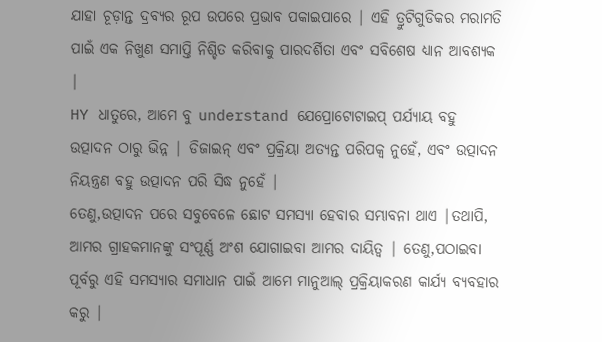ଯାହା ଚୂଡ଼ାନ୍ତ ଦ୍ରବ୍ୟର ରୂପ ଉପରେ ପ୍ରଭାବ ପକାଇପାରେ | ଏହି ତ୍ରୁଟିଗୁଡିକର ମରାମତି ପାଇଁ ଏକ ନିଖୁଣ ସମାପ୍ତି ନିଶ୍ଚିତ କରିବାକୁ ପାରଦର୍ଶିତା ଏବଂ ସବିଶେଷ ଧ୍ୟାନ ଆବଶ୍ୟକ |
HY ଧାତୁରେ, ଆମେ ବୁ understand ଯେପ୍ରୋଟୋଟାଇପ୍ ପର୍ଯ୍ୟାୟ ବହୁ ଉତ୍ପାଦନ ଠାରୁ ଭିନ୍ନ | ଡିଜାଇନ୍ ଏବଂ ପ୍ରକ୍ରିୟା ଅତ୍ୟନ୍ତ ପରିପକ୍ୱ ନୁହେଁ, ଏବଂ ଉତ୍ପାଦନ ନିୟନ୍ତ୍ରଣ ବହୁ ଉତ୍ପାଦନ ପରି ସିଦ୍ଧ ନୁହେଁ |
ତେଣୁ,ଉତ୍ପାଦନ ପରେ ସବୁବେଳେ ଛୋଟ ସମସ୍ୟା ହେବାର ସମ୍ଭାବନା ଥାଏ |ତଥାପି, ଆମର ଗ୍ରାହକମାନଙ୍କୁ ସଂପୂର୍ଣ୍ଣ ଅଂଶ ଯୋଗାଇବା ଆମର ଦାୟିତ୍ୱ | ତେଣୁ,ପଠାଇବା ପୂର୍ବରୁ ଏହି ସମସ୍ୟାର ସମାଧାନ ପାଇଁ ଆମେ ମାନୁଆଲ୍ ପ୍ରକ୍ରିୟାକରଣ କାର୍ଯ୍ୟ ବ୍ୟବହାର କରୁ |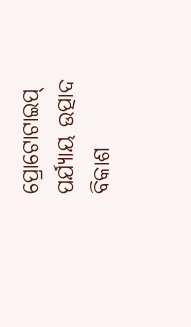ପ୍ରୋଟୋଟାଇପ୍ ପର୍ଯ୍ୟାୟ ଉତ୍ପାଦ ବିକାଶ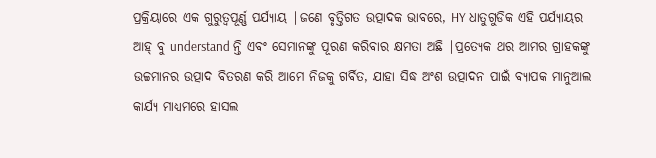ପ୍ରକ୍ରିୟାରେ ଏକ ଗୁରୁତ୍ୱପୂର୍ଣ୍ଣ ପର୍ଯ୍ୟାୟ |ଜଣେ ବୃତ୍ତିଗତ ଉତ୍ପାଦକ ଭାବରେ, HY ଧାତୁଗୁଡିକ ଏହି ପର୍ଯ୍ୟାୟର ଆହ୍ ବୁ understand ନ୍ତି ଏବଂ ସେମାନଙ୍କୁ ପୂରଣ କରିବାର କ୍ଷମତା ଅଛି |ପ୍ରତ୍ୟେକ ଥର ଆମର ଗ୍ରାହକଙ୍କୁ ଉଚ୍ଚମାନର ଉତ୍ପାଦ ବିତରଣ କରି ଆମେ ନିଜକୁ ଗର୍ବିତ, ଯାହା ସିଦ୍ଧ ଅଂଶ ଉତ୍ପାଦନ ପାଇଁ ବ୍ୟାପକ ମାନୁଆଲ କାର୍ଯ୍ୟ ମାଧ୍ୟମରେ ହାସଲ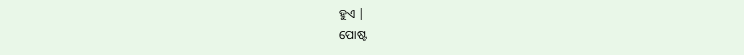ହୁଏ |
ପୋଷ୍ଟ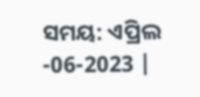ସମୟ: ଏପ୍ରିଲ -06-2023 |